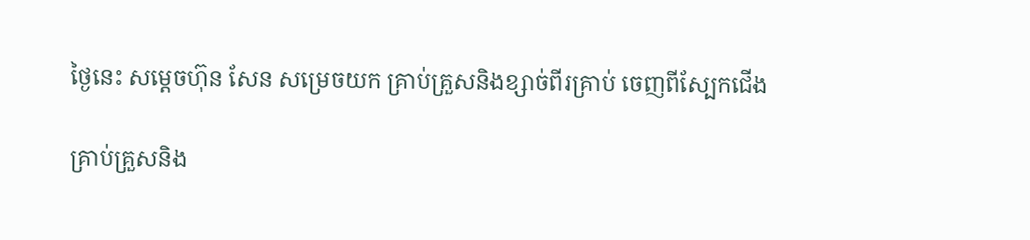ថ្ងៃនេះ សម្ដេចហ៊ុន សែន សម្រេចយក គ្រាប់គ្រួសនិងខ្សាច់ពីរគ្រាប់ ចេញពីស្បែកជើង

គ្រាប់គ្រួសនិង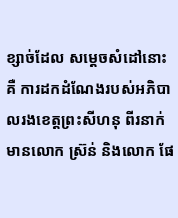ខ្សាច់ដែល សម្ដេចសំដៅនោះគឺ ការដកដំណែងរបស់អភិបាលរងខេត្តព្រះសីហនុ ពីរនាក់ មានលោក ស្រ៊ន់ និងលោក ផែ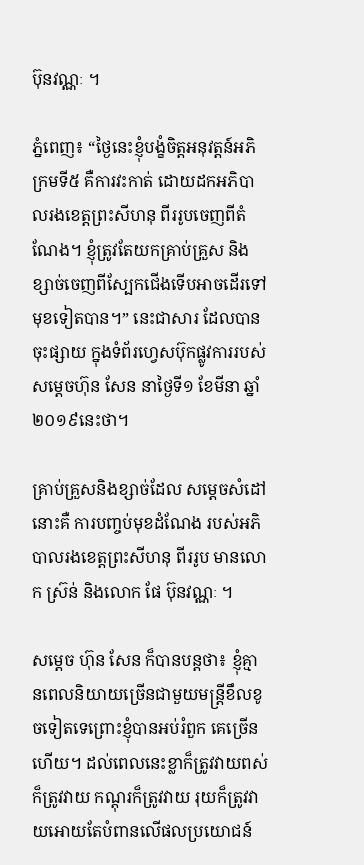ប៊ុនវណ្ណៈ ។

ភ្នំពេញ៖ “ថ្ងៃនេះខ្ញុំបង្ខំចិត្តអនុវត្តន៍អភិក្រមទី៥ គឺការវះកាត់ ដោយដកអភិបាលរងខេត្តព្រះសីហនុ ពីររូបចេញពីតំណែង។ ខ្ញុំត្រូវតែយកគ្រាប់គ្រួស និងខ្សាច់ចេញពីស្បែកជើងទើបអាចដើរទៅមុខទៀតបាន។” នេះជាសារ ដែលបានចុះផ្សាយ ក្នុងទំព័រហ្វេសប៊ុកផ្លូវការរបស់ សម្ដេចហ៊ុន សែន នាថ្ងៃទី១ ខែមីនា ឆ្នាំ២០១៩នេះថា។

គ្រាប់គ្រួសនិងខ្សាច់ដែល សម្ដេចសំដៅនោះគឺ ការបញ្ចប់មុខដំណែង របស់អភិបាលរងខេត្តព្រះសីហនុ ពីររូប មានលោក ស្រ៊ន់ និងលោក ផែ ប៊ុនវណ្ណៈ ។

សម្ដេច ហ៊ុន សែន ក៏បានបន្តថា៖ ខ្ញុំគ្មានពេលនិយាយច្រើនជាមួយមន្ត្រីខឹលខូចទៀតទេព្រោះខ្ញុំបានអប់រំពួក គេច្រើនហើយ។ ដល់ពេលនេះខ្លាក៏ត្រូវវាយពស់ក៏ត្រូវវាយ កណ្តុរក៏ត្រូវវាយ រុយក៏ត្រូវវាយអោយតែបំពានលើផលប្រយោជន៍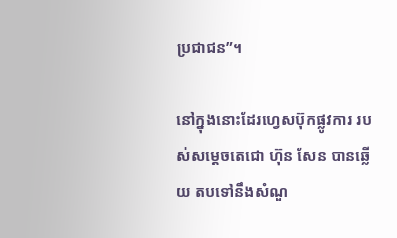ប្រជាជន”។

នៅក្នុងនោះដែរហ្វេសប៊ុកផ្លូវការ របស់សម្តេចតេជោ ហ៊ុន សែន បានឆ្លើយ តបទៅនឹងសំណួ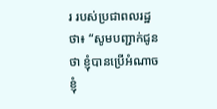រ របស់ប្រជាពលរដ្ឋថា៖ “សូមបញ្ជាក់ជូនថា ខ្ញុំបានប្រើអំណាចខ្ញុំ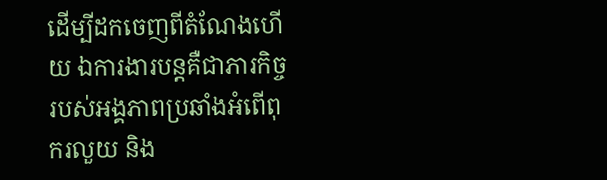ដើម្បីដកចេញពីតំណែងហើយ ឯការងារបន្ដគឺជាភារកិច្ចរបស់អង្គភាពប្រឆាំងអំពើពុករលួយ និង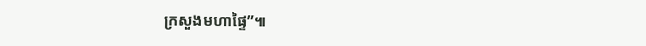ក្រសួងមហាផ្ទៃ”៕